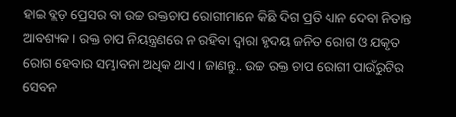ହାଇ ବ୍ଲଡ଼ ପ୍ରେସର ବା ଉଚ୍ଚ ରକ୍ତଚାପ ରୋଗୀମାନେ କିଛି ଦିଗ ପ୍ରତି ଧ୍ୟାନ ଦେବା ନିତାନ୍ତ ଆବଶ୍ୟକ । ରକ୍ତ ଚାପ ନିୟନ୍ତ୍ରଣରେ ନ ରହିବା ଦ୍ୱାରା ହୃଦୟ ଜନିତ ରୋଗ ଓ ଯକୃତ ରୋଗ ହେବାର ସମ୍ଭାବନା ଅଧିକ ଥାଏ । ଜାଣନ୍ତୁ.. ଉଚ୍ଚ ରକ୍ତ ଚାପ ରୋଗୀ ପାଉଁରୁଟିର ସେବନ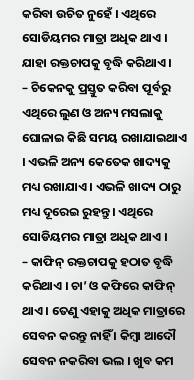କରିବା ଉଚିତ ନୁହେଁ । ଏଥିରେ ସୋଡିୟମର ମାତ୍ରା ଅଧିକ ଥାଏ । ଯାହା ରକ୍ତଚାପକୁ ବୃଦ୍ଧି କରିଥାଏ ।
– ଚିକେନକୁ ପ୍ରସ୍ତୁତ କରିବା ପୂର୍ବରୁ ଏଥିରେ ଲୁଣ ଓ ଅନ୍ୟ ମସଲାକୁ ଘୋଳାଇ କିଛି ସମୟ ରଖାଯାଇଥାଏ । ଏଭଳି ଅନ୍ୟ କେତେକ ଖାଦ୍ୟକୁ ମଧ୍ୟ ରଖାଯାଏ । ଏଭଳି ଖାଦ୍ୟ ଠାରୁ ମଧ୍ୟ ଦୂରେଇ ରୁହନ୍ତୁ । ଏଥିରେ ସୋଡିୟମର ମାତ୍ରା ଅଧିକ ଥାଏ ।
– କାଫିନ୍ ରକ୍ତଚାପକୁ ହଠାତ ବୃଦ୍ଧି କରିଥାଏ । ଚା’ ଓ କଫିରେ କାଫିନ୍ ଥାଏ । ତେଣୁ ଏହାକୁ ଅଧିକ ମାତ୍ରାରେ ସେବନ କରନ୍ତୁ ନାହିଁ । କିମ୍ବା ଆଦୌ ସେବନ ନକରିବା ଭଲ । ଖୁବ କମ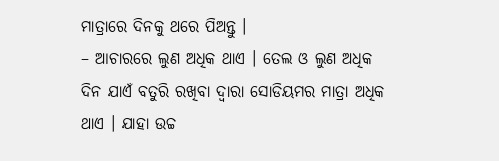ମାତ୍ରାରେ ଦିନକୁ ଥରେ ପିଅନ୍ତୁ ।
– ଆଚାରରେ ଲୁଣ ଅଧିକ ଥାଏ । ତେଲ ଓ ଲୁଣ ଅଧିକ ଦିନ ଯାଏଁ ବତୁରି ରଖିବା ଦ୍ୱାରା ସୋଡିୟମର ମାତ୍ରା ଅଧିକ ଥାଏ । ଯାହା ଉଚ୍ଚ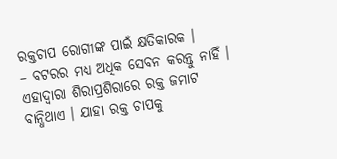ରକ୍ତଚାପ ରୋଗୀଙ୍କ ପାଇଁ କ୍ଷତିକାରକ ।
– ବଟରର ମଧ୍ୟ ଅଧିକ ସେବନ କରନ୍ତୁ ନାହିଁ । ଏହାଦ୍ୱାରା ଶିରାପ୍ରଶିରାରେ ରକ୍ତ ଜମାଟ ବାନ୍ଧିଥାଏ । ଯାହା ରକ୍ତ ଚାପକୁ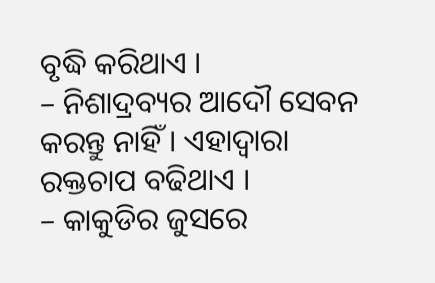ବୃଦ୍ଧି କରିଥାଏ ।
– ନିଶାଦ୍ରବ୍ୟର ଆଦୌ ସେବନ କରନ୍ତୁ ନାହିଁ । ଏହାଦ୍ୱାରା ରକ୍ତଚାପ ବଢିଥାଏ ।
– କାକୁଡିର ଜୁସରେ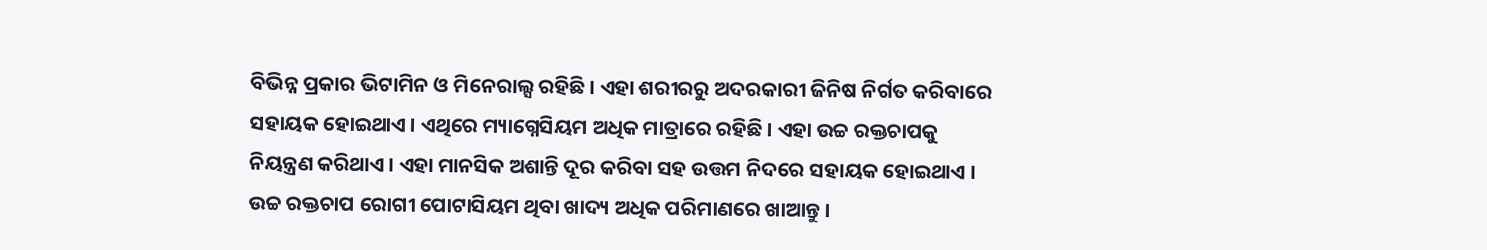ବିଭିନ୍ନ ପ୍ରକାର ଭିଟାମିନ ଓ ମିନେରାଲ୍ସ ରହିଛି । ଏହା ଶରୀରରୁ ଅଦରକାରୀ ଜିନିଷ ନିର୍ଗତ କରିବାରେ ସହାୟକ ହୋଇଥାଏ । ଏଥିରେ ମ୍ୟାଗ୍ନେସିୟମ ଅଧିକ ମାତ୍ରାରେ ରହିଛି । ଏହା ଉଚ୍ଚ ରକ୍ତଚାପକୁ ନିୟନ୍ତ୍ରଣ କରିଥାଏ । ଏହା ମାନସିକ ଅଶାନ୍ତି ଦୂର କରିବା ସହ ଉତ୍ତମ ନିଦରେ ସହାୟକ ହୋଇଥାଏ । ଉଚ୍ଚ ରକ୍ତଚାପ ରୋଗୀ ପୋଟାସିୟମ ଥିବା ଖାଦ୍ୟ ଅଧିକ ପରିମାଣରେ ଖାଆନ୍ତୁ ।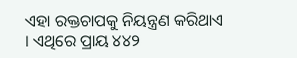ଏହା ରକ୍ତଚାପକୁ ନିୟନ୍ତ୍ରଣ କରିଥାଏ । ଏଥିରେ ପ୍ରାୟ ୪୪୨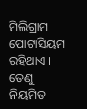ମିଲିଗ୍ରାମ ପୋଟାସିୟମ ରହିଥାଏ । ତେଣୁ ନିୟମିତ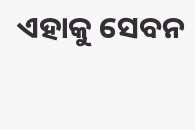ଏହାକୁ ସେବନ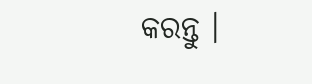କରନ୍ତୁ ।